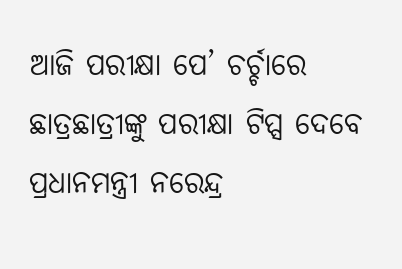ଆଜି ପରୀକ୍ଷା ପେ’ ଚର୍ଚ୍ଚାରେ ଛାତ୍ରଛାତ୍ରୀଙ୍କୁ ପରୀକ୍ଷା ଟିପ୍ସ ଦେବେ ପ୍ରଧାନମନ୍ତ୍ରୀ ନରେନ୍ଦ୍ର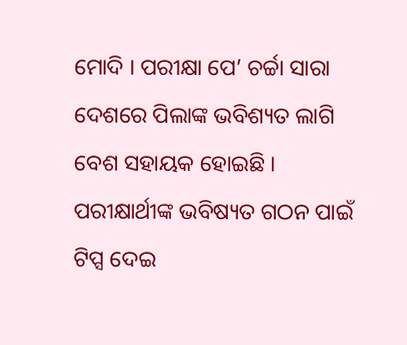ମୋଦି । ପରୀକ୍ଷା ପେ’ ଚର୍ଚ୍ଚା ସାରା ଦେଶରେ ପିଲାଙ୍କ ଭବିଶ୍ୟତ ଲାଗି ବେଶ ସହାୟକ ହୋଇଛି । ପରୀକ୍ଷାର୍ଥୀଙ୍କ ଭବିଷ୍ୟତ ଗଠନ ପାଇଁ ଟିପ୍ସ ଦେଇ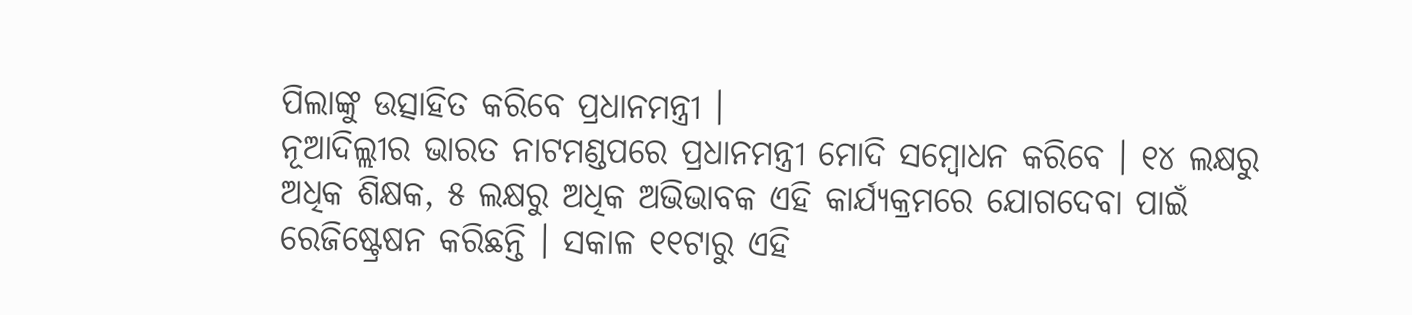ପିଲାଙ୍କୁ ଉତ୍ସାହିତ କରିବେ ପ୍ରଧାନମନ୍ତ୍ରୀ ।
ନୂଆଦିଲ୍ଲୀର ଭାରତ ନାଟମଣ୍ଡପରେ ପ୍ରଧାନମନ୍ତ୍ରୀ ମୋଦି ସମ୍ବୋଧନ କରିବେ । ୧୪ ଲକ୍ଷରୁ ଅଧିକ ଶିକ୍ଷକ, ୫ ଲକ୍ଷରୁ ଅଧିକ ଅଭିଭାବକ ଏହି କାର୍ଯ୍ୟକ୍ରମରେ ଯୋଗଦେବା ପାଇଁ ରେଜିଷ୍ଟ୍ରେଷନ କରିଛନ୍ତି । ସକାଳ ୧୧ଟାରୁ ଏହି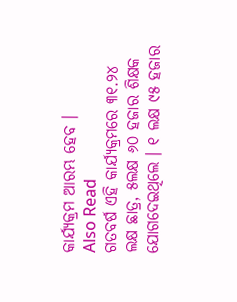କାର୍ଯ୍ୟକ୍ରମ ଆରମ୍ଭ ହେବ ।
Also Read
ଗତବର୍ଷ ଏହି କାର୍ଯ୍ୟକ୍ରମରେ ୩୧.୨୪ ଲକ୍ଷ ଛାତ୍ର, ୫ଲକ୍ଷ ୬୦ ହଜାର ଶିକ୍ଷକ ଯୋଗଦେଇଥିଲେ । ୧ ଲକ୍ଷ ୯୫ ହଜାର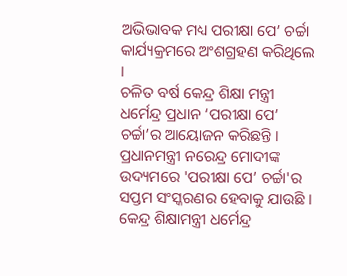ଅଭିଭାବକ ମଧ୍ୟ ପରୀକ୍ଷା ପେ’ ଚର୍ଚ୍ଚା କାର୍ଯ୍ୟକ୍ରମରେ ଅଂଶଗ୍ରହଣ କରିଥିଲେ ।
ଚଳିତ ବର୍ଷ କେନ୍ଦ୍ର ଶିକ୍ଷା ମନ୍ତ୍ରୀ ଧର୍ମେନ୍ଦ୍ର ପ୍ରଧାନ ‘ପରୀକ୍ଷା ପେ’ ଚର୍ଚ୍ଚା’ର ଆୟୋଜନ କରିଛନ୍ତି । ପ୍ରଧାନମନ୍ତ୍ରୀ ନରେନ୍ଦ୍ର ମୋଦୀଙ୍କ ଉଦ୍ୟମରେ 'ପରୀକ୍ଷା ପେ’ ଚର୍ଚ୍ଚା'ର ସପ୍ତମ ସଂସ୍କରଣର ହେବାକୁ ଯାଉଛି । କେନ୍ଦ୍ର ଶିକ୍ଷାମନ୍ତ୍ରୀ ଧର୍ମେନ୍ଦ୍ର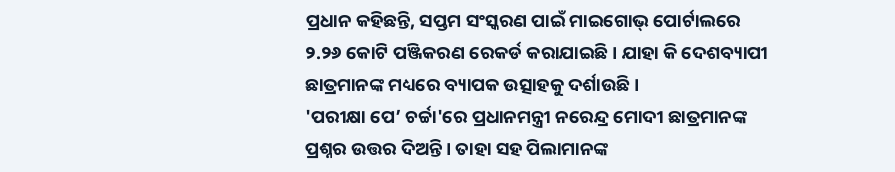ପ୍ରଧାନ କହିଛନ୍ତି, ସପ୍ତମ ସଂସ୍କରଣ ପାଇଁ ମାଇଗୋଭ୍ ପୋର୍ଟାଲରେ ୨.୨୬ କୋଟି ପଞ୍ଜିକରଣ ରେକର୍ଡ କରାଯାଇଛି । ଯାହା କି ଦେଶବ୍ୟାପୀ ଛାତ୍ରମାନଙ୍କ ମଧ୍ୟରେ ବ୍ୟାପକ ଉତ୍ସାହକୁ ଦର୍ଶାଉଛି ।
'ପରୀକ୍ଷା ପେ’ ଚର୍ଚ୍ଚା'ରେ ପ୍ରଧାନମନ୍ତ୍ରୀ ନରେନ୍ଦ୍ର ମୋଦୀ ଛାତ୍ରମାନଙ୍କ ପ୍ରଶ୍ନର ଉତ୍ତର ଦିଅନ୍ତି । ତାହା ସହ ପିଲାମାନଙ୍କ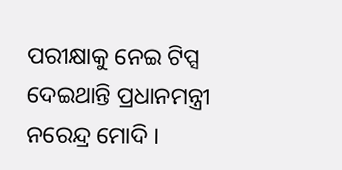ପରୀକ୍ଷାକୁ ନେଇ ଟିପ୍ସ ଦେଇଥାନ୍ତି ପ୍ରଧାନମନ୍ତ୍ରୀ ନରେନ୍ଦ୍ର ମୋଦି ।